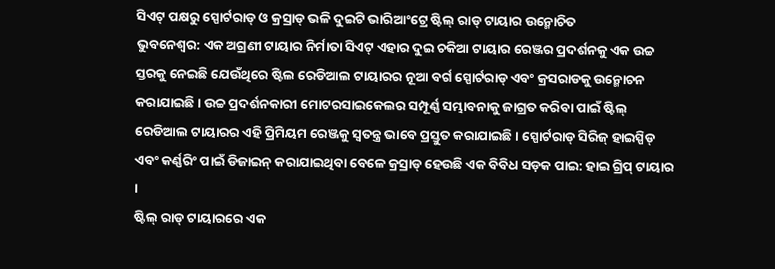ସିଏଟ୍ ପକ୍ଷରୁ ସ୍ପୋର୍ଟରାଡ୍ ଓ କ୍ରସ୍ରାଡ୍ ଭଳି ଦୁଇଟି ଭାରିଆଂଟ୍ରେ ଷ୍ଟିଲ୍ ରାଡ୍ ଟାୟାର ଉନ୍ମୋଚିତ
ଭୁବନେଶ୍ୱର: ଏକ ଅଗ୍ରଣୀ ଟାୟାର ନିର୍ମାତା ସିଏଟ୍ ଏହାର ଦୁଇ ଚକିଆ ଟାୟାର ରେଞ୍ଜର ପ୍ରଦର୍ଶନକୁ ଏକ ଉଚ୍ଚ ସ୍ତରକୁ ନେଇଛି ଯେଉଁଥିରେ ଷ୍ଟିଲ ରେଡିଆଲ ଟାୟାରର ନୂଆ ବର୍ଗ ସ୍ପୋର୍ଟରାଡ୍ ଏବଂ କ୍ରସରାଡକୁ ଉନ୍ମୋଚନ କରାଯାଇଛି । ଉଚ୍ଚ ପ୍ରଦର୍ଶନକାରୀ ମୋଟରସାଇକେଲର ସମ୍ପୂର୍ଣ୍ଣ ସମ୍ଭାବନାକୁ ଜାଗ୍ରତ କରିବା ପାଇଁ ଷ୍ଟିଲ୍ ରେଡିଆଲ ଟାୟାରର ଏହି ପ୍ରିମିୟମ ରେଞ୍ଜକୁ ସ୍ୱତନ୍ତ୍ର ଭାବେ ପ୍ରସ୍ତୁତ କରାଯାଇଛି । ସ୍ପୋର୍ଟରାଡ୍ ସିରିଜ୍ ହାଇସ୍ପିଡ୍ ଏବଂ କର୍ଣ୍ଣରିଂ ପାଇଁ ଡିଜାଇନ୍ କରାଯାଇଥିବା ବେଳେ କ୍ରସ୍ରାଡ୍ ହେଉଛି ଏକ ବିବିଧ ସଡ଼କ ପାଇ: ହାଇ ଗ୍ରିପ୍ ଟାୟାର ।
ଷ୍ଟିଲ୍ ରାଡ୍ ଟାୟାରରେ ଏକ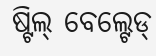ଷ୍ଟିଲ୍ ବେଲ୍ଟେଡ୍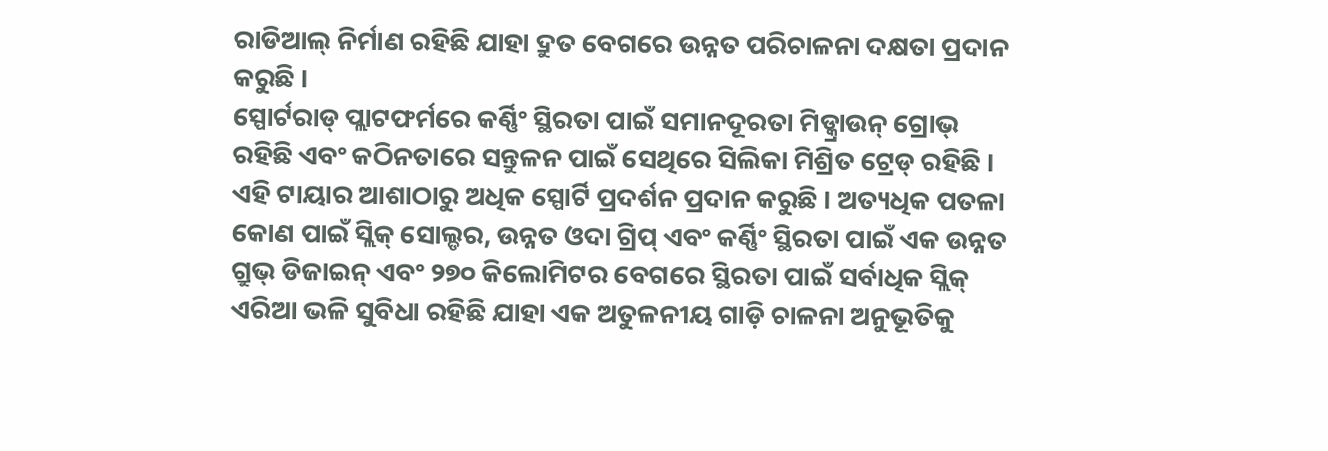ରାଡିଆଲ୍ ନିର୍ମାଣ ରହିଛି ଯାହା ଦ୍ରୁତ ବେଗରେ ଉନ୍ନତ ପରିଚାଳନା ଦକ୍ଷତା ପ୍ରଦାନ କରୁଛି ।
ସ୍ପୋର୍ଟରାଡ୍ ପ୍ଲାଟଫର୍ମରେ କର୍ଣ୍ଣିଂ ସ୍ଥିରତା ପାଇଁ ସମାନଦୂରତା ମିଡ୍କ୍ରାଉନ୍ ଗ୍ରୋଭ୍ ରହିଛି ଏବଂ କଠିନତାରେ ସନ୍ତୁଳନ ପାଇଁ ସେଥିରେ ସିଲିକା ମିଶ୍ରିତ ଟ୍ରେଡ୍ ରହିଛି । ଏହି ଟାୟାର ଆଶାଠାରୁ ଅଧିକ ସ୍ପୋର୍ଟି ପ୍ରଦର୍ଶନ ପ୍ରଦାନ କରୁଛି । ଅତ୍ୟଧିକ ପତଳା କୋଣ ପାଇଁ ସ୍ଲିକ୍ ସୋଲ୍ଡର, ଉନ୍ନତ ଓଦା ଗ୍ରିପ୍ ଏବଂ କର୍ଣ୍ଣିଂ ସ୍ଥିରତା ପାଇଁ ଏକ ଉନ୍ନତ ଗ୍ରୁଭ୍ ଡିଜାଇନ୍ ଏବଂ ୨୭୦ କିଲୋମିଟର ବେଗରେ ସ୍ଥିରତା ପାଇଁ ସର୍ବାଧିକ ସ୍ଲିକ୍ ଏରିଆ ଭଳି ସୁବିଧା ରହିଛି ଯାହା ଏକ ଅତୁଳନୀୟ ଗାଡ଼ି ଚାଳନା ଅନୁଭୂତିକୁ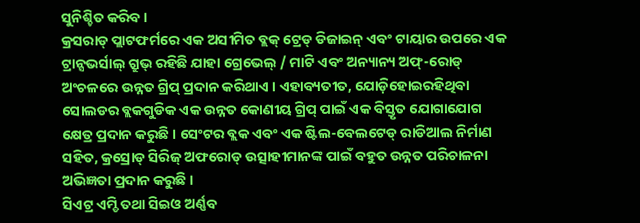ସୁନିଶ୍ଚିତ କରିବ ।
କ୍ରସରାଡ୍ ପ୍ଲାଟଫର୍ମରେ ଏକ ଅସୀମିତ ବ୍ଲକ୍ ଟ୍ରେଡ୍ ଡିଜାଇନ୍ ଏବଂ ଟାୟାର ଉପରେ ଏକ ଟ୍ରାନ୍ସଭର୍ସାଲ୍ ଗ୍ରୁଭ୍ ରହିଛି ଯାହା ଗ୍ରେଭେଲ୍ / ମାଟି ଏବଂ ଅନ୍ୟାନ୍ୟ ଅଫ୍-ରୋଡ୍ ଅଂଚଳରେ ଉନ୍ନତ ଗ୍ରିପ୍ ପ୍ରଦାନ କରିଥାଏ । ଏହାବ୍ୟତୀତ, ଯୋଡ଼ିହୋଇରହିଥିବା ସୋଲଡର ବ୍ଲକଗୁଡିକ ଏକ ଉନ୍ନତ କୋଣୀୟ ଗ୍ରିପ୍ ପାଇଁ ଏକ ବିସ୍ତୃତ ଯୋଗାଯୋଗ କ୍ଷେତ୍ର ପ୍ରଦାନ କରୁଛି । ସେଂଟର ବ୍ଲକ ଏବଂ ଏକ ଷ୍ଟିଲ-ବେଲଟେଡ୍ ରାଡିଆଲ ନିର୍ମାଣ ସହିତ, କ୍ରସ୍ରୋଡ୍ ସିରିଜ୍ ଅଫରୋଡ୍ ଉତ୍ସାହୀମାନଙ୍କ ପାଇଁ ବହୁତ ଉନ୍ନତ ପରିଚାଳନା ଅଭିଜ୍ଞତା ପ୍ରଦାନ କରୁଛି ।
ସିଏଟ୍ର ଏମ୍ଡି ତଥା ସିଇଓ ଅର୍ଣ୍ଣବ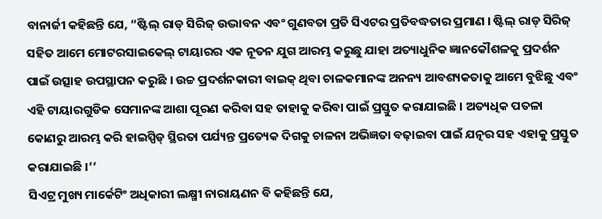ବାନାର୍ଜୀ କହିଛନ୍ତି ଯେ, “ଷ୍ଟିଲ୍ ରାଡ୍ ସିରିଜ୍ ଉଦ୍ଭାବନ ଏବଂ ଗୁଣବତା ପ୍ରତି ସିଏଟର ପ୍ରତିବଦ୍ଧତାର ପ୍ରମାଣ । ଷ୍ଟିଲ୍ ରାଡ୍ ସିରିଜ୍ ସହିତ ଆମେ ମୋଟରସାଇକେଲ୍ ଟାୟାରର ଏକ ନୂତନ ଯୁଗ ଆରମ୍ଭ କରୁଛୁ ଯାହା ଅତ୍ୟାଧୁନିକ ଜ୍ଞାନକୌଶଳକୁ ପ୍ରଦର୍ଶନ ପାଇଁ ଉତ୍ସାହ ଉପସ୍ଥାପନ କରୁଛି । ଉଚ୍ଚ ପ୍ରଦର୍ଶନକାରୀ ବାଇକ୍ ଥିବା ଚାଳକମାନଙ୍କ ଅନନ୍ୟ ଆବଶ୍ୟକତାକୁ ଆମେ ବୁଝିଛୁ ଏବଂ ଏହି ଟାୟାରଗୁଡିକ ସେମାନଙ୍କ ଆଶା ପୂରଣ କରିବା ସହ ତାହାକୁ କରିବା ପାଇଁ ପ୍ରସ୍ତୁତ କରାଯାଇଛି । ଅତ୍ୟଧିକ ପତଳା କୋଣରୁ ଆରମ୍ଭ କରି ହାଇସ୍ପିଡ୍ ସ୍ଥିରତା ପର୍ଯ୍ୟନ୍ତ ପ୍ରତ୍ୟେକ ଦିଗକୁ ଚାଳନା ଅଭିଜ୍ଞତା ବଢ଼ାଇବା ପାଇଁ ଯତ୍ନର ସହ ଏହାକୁ ପ୍ରସ୍ତୁତ କରାଯାଇଛି ।’’
ସିଏଟ୍ର ମୁଖ୍ୟ ମାର୍କେଟିଂ ଅଧିକାରୀ ଲକ୍ଷ୍ମୀ ନାରାୟଣନ ବି କହିଛନ୍ତି ଯେ,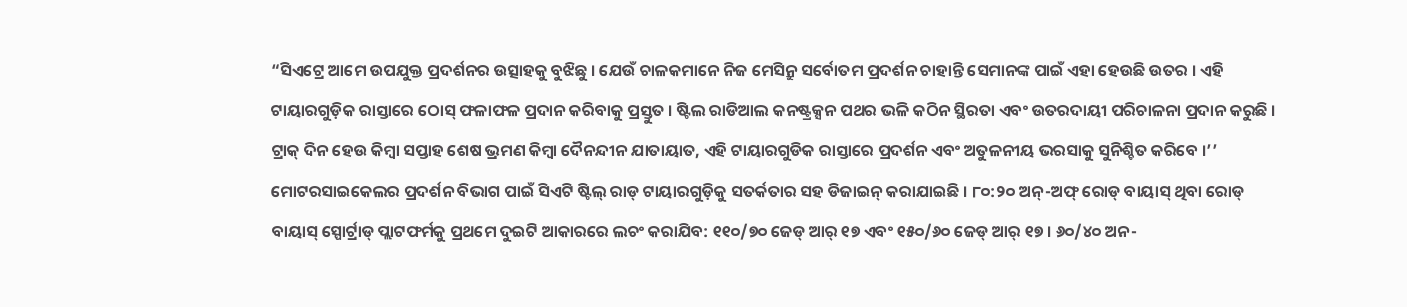“ସିଏଟ୍ରେ ଆମେ ଉପଯୁକ୍ତ ପ୍ରଦର୍ଶନର ଉତ୍ସାହକୁ ବୁଝିଛୁ । ଯେଉଁ ଚାଳକମାନେ ନିଜ ମେସିନ୍ରୁ ସର୍ବୋତମ ପ୍ରଦର୍ଶନ ଚାହାନ୍ତି ସେମାନଙ୍କ ପାଇଁ ଏହା ହେଉଛି ଉତର । ଏହି ଟାୟାରଗୁଡ଼ିକ ରାସ୍ତାରେ ଠୋସ୍ ଫଳାଫଳ ପ୍ରଦାନ କରିବାକୁ ପ୍ରସ୍ତୁତ । ଷ୍ଟିଲ ରାଡିଆଲ କନଷ୍ଟ୍ରକ୍ସନ ପଥର ଭଳି କଠିନ ସ୍ଥିରତା ଏବଂ ଉତରଦାୟୀ ପରିଚାଳନା ପ୍ରଦାନ କରୁଛି । ଟ୍ରାକ୍ ଦିନ ହେଉ କିମ୍ବା ସପ୍ତାହ ଶେଷ ଭ୍ରମଣ କିମ୍ବା ଦୈନନ୍ଦୀନ ଯାତାୟାତ, ଏହି ଟାୟାରଗୁଡିକ ରାସ୍ତାରେ ପ୍ରଦର୍ଶନ ଏବଂ ଅତୁଳନୀୟ ଭରସାକୁ ସୁନିଶ୍ଚିତ କରିବେ ।’’
ମୋଟରସାଇକେଲର ପ୍ରଦର୍ଶନ ବିଭାଗ ପାଇଁ ସିଏଟି ଷ୍ଟିଲ୍ ରାଡ୍ ଟାୟାରଗୁଡ଼ିକୁ ସତର୍କତାର ସହ ଡିଜାଇନ୍ କରାଯାଇଛି । ୮୦:୨୦ ଅନ୍-ଅଫ୍ ରୋଡ୍ ବାୟାସ୍ ଥିବା ରୋଡ୍ ବାୟାସ୍ ସ୍ପୋର୍ଟ୍ରାଡ୍ ପ୍ଲାଟଫର୍ମକୁ ପ୍ରଥମେ ଦୁଇଟି ଆକାରରେ ଲଚଂ କରାଯିବ: ୧୧୦/୭୦ ଜେଡ୍ ଆର୍ ୧୭ ଏବଂ ୧୫୦/୬୦ ଜେଡ୍ ଆର୍ ୧୭ । ୬୦/୪୦ ଅନ-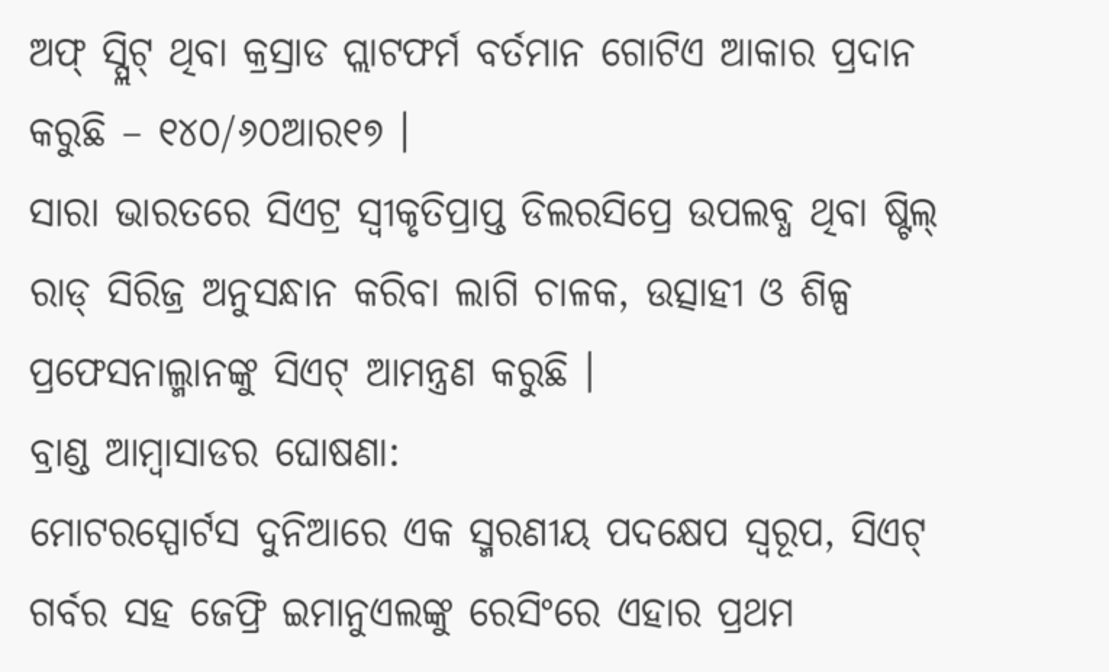ଅଫ୍ ସ୍ପ୍ଲିଟ୍ ଥିବା କ୍ରସ୍ରାଡ ପ୍ଲାଟଫର୍ମ ବର୍ତମାନ ଗୋଟିଏ ଆକାର ପ୍ରଦାନ କରୁଛି – ୧୪୦/୬୦ଆର୧୭ ।
ସାରା ଭାରତରେ ସିଏଟ୍ର ସ୍ୱୀକୃତିପ୍ରାପ୍ତ ଡିଲରସିପ୍ରେ ଉପଲବ୍ଧ ଥିବା ଷ୍ଟିଲ୍ ରାଡ୍ ସିରିଜ୍ର ଅନୁସନ୍ଧାନ କରିବା ଲାଗି ଚାଳକ, ଉତ୍ସାହୀ ଓ ଶିଳ୍ପ ପ୍ରଫେସନାଲ୍ମାନଙ୍କୁ ସିଏଟ୍ ଆମନ୍ତ୍ରଣ କରୁଛି ।
ବ୍ରାଣ୍ଡ ଆମ୍ବାସାଡର ଘୋଷଣା:
ମୋଟରସ୍ପୋର୍ଟସ ଦୁନିଆରେ ଏକ ସ୍ମରଣୀୟ ପଦକ୍ଷେପ ସ୍ୱରୂପ, ସିଏଟ୍ ଗର୍ବର ସହ ଜେଫ୍ରି ଇମାନୁଏଲଙ୍କୁ ରେସିଂରେ ଏହାର ପ୍ରଥମ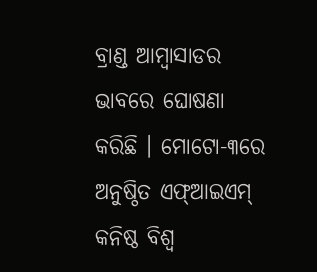ବ୍ରାଣ୍ଡ ଆମ୍ବାସାଡର ଭାବରେ ଘୋଷଣା କରିଛି । ମୋଟୋ-୩ରେ ଅନୁଷ୍ଠିତ ଏଫ୍ଆଇଏମ୍ କନିଷ୍ଠ ବିଶ୍ୱ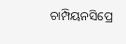ଚାମ୍ପିୟନସିପ୍ରେ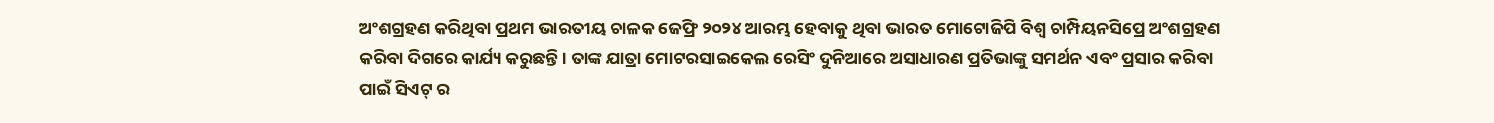ଅଂଶଗ୍ରହଣ କରିଥିବା ପ୍ରଥମ ଭାରତୀୟ ଚାଳକ ଜେଫ୍ରି ୨୦୨୪ ଆରମ୍ଭ ହେବାକୁ ଥିବା ଭାରତ ମୋଟୋଜିପି ବିଶ୍ୱ ଚାମ୍ପିୟନସିପ୍ରେ ଅଂଶଗ୍ରହଣ କରିବା ଦିଗରେ କାର୍ଯ୍ୟ କରୁଛନ୍ତି । ତାଙ୍କ ଯାତ୍ରା ମୋଟରସାଇକେଲ ରେସିଂ ଦୁନିଆରେ ଅସାଧାରଣ ପ୍ରତିଭାଙ୍କୁ ସମର୍ଥନ ଏବଂ ପ୍ରସାର କରିବା ପାଇଁ ସିଏଟ୍ ର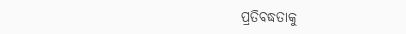ପ୍ରତିବଦ୍ଧତାକୁ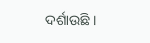ଦର୍ଶାଉଛି ।